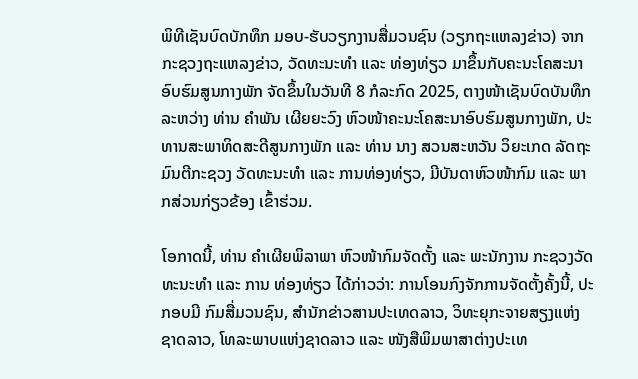ພິທີເຊັນບົດບັກທຶກ ມອບ-ຮັບວຽກງານສື່ມວນຊົນ (ວຽກຖະແຫລງຂ່າວ) ຈາກກະຊວງຖະແຫລງຂ່າວ, ວັດທະນະທຳ ແລະ ທ່ອງທ່ຽວ ມາຂຶ້ນກັບຄະນະໂຄສະນາອົບຮົມສູນກາງພັກ ຈັດຂຶ້ນໃນວັນທີ 8 ກໍລະກົດ 2025, ຕາງໜ້າເຊັນບົດບັນທຶກ ລະຫວ່າງ ທ່ານ ຄຳພັນ ເຜີຍຍະວົງ ຫົວໜ້າຄະນະໂຄສະນາອົບຮົມສູນກາງພັກ, ປະທານສະພາທິດສະດີສູນກາງພັກ ແລະ ທ່ານ ນາງ ສວນສະຫວັນ ວິຍະເກດ ລັດຖະມົນຕີກະຊວງ ວັດທະນະທຳ ແລະ ການທ່ອງທ່ຽວ, ມີບັນດາຫົວໜ້າກົມ ແລະ ພາກສ່ວນກ່ຽວຂ້ອງ ເຂົ້າຮ່ວມ.

ໂອກາດນີ້, ທ່ານ ຄຳເຜີຍພິລາພາ ຫົວໜ້າກົມຈັດຕັ້ງ ແລະ ພະນັກງານ ກະຊວງວັດທະນະທຳ ແລະ ການ ທ່ອງທ່ຽວ ໄດ້ກ່າວວ່າ: ການໂອນກົງຈັກການຈັດຕັ້ງຄັ້ງນີ້, ປະກອບມີ ກົມສື່ມວນຊົນ, ສຳນັກຂ່າວສານປະເທດລາວ, ວິທະຍຸກະຈາຍສຽງແຫ່ງຊາດລາວ, ໂທລະພາບແຫ່ງຊາດລາວ ແລະ ໜັງສືພິມພາສາຕ່າງປະເທ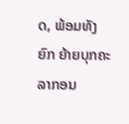ດ, ພ້ອມທັງຍົກ ຍ້າຍບຸກຄະລາກອນ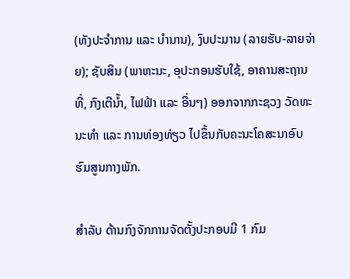(ທັງປະຈຳການ ແລະ ບຳນານ), ງົບປະມານ (ລາຍຮັບ-ລາຍຈ່າຍ); ຊັບສິນ (ພາຫະນະ, ອຸປະກອນຮັບໃຊ້, ອາຄານສະຖານທີ່, ກົງເຕີນໍ້າ, ໄຟຟ້າ ແລະ ອື່ນໆ) ອອກຈາກກະຊວງ ວັດທະນະທຳ ແລະ ການທ່ອງທ່ຽວ ໄປຂຶ້ນກັບຄະນະໂຄສະນາອົບຮົມສູນກາງພັກ.

ສຳລັບ ດ້ານກົງຈັກການຈັດຕັ້ງປະກອບມີ 1 ກົມ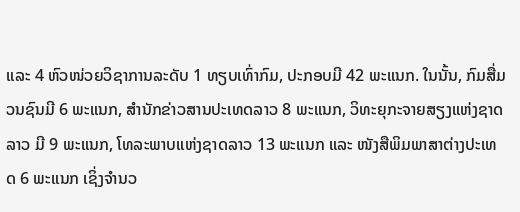ແລະ 4 ຫົວໜ່ວຍວິຊາການລະດັບ 1 ທຽບເທົ່າກົມ, ປະກອບມີ 42 ພະແນກ. ໃນນັ້ນ, ກົມສື່ມວນຊົນມີ 6 ພະແນກ, ສຳນັກຂ່າວສານປະເທດລາວ 8 ພະແນກ, ວິທະຍຸກະຈາຍສຽງແຫ່ງຊາດລາວ ມີ 9 ພະແນກ, ໂທລະພາບແຫ່ງຊາດລາວ 13 ພະແນກ ແລະ ໜັງສືພິມພາສາຕ່າງປະເທດ 6 ພະແນກ ເຊິ່ງຈຳນວ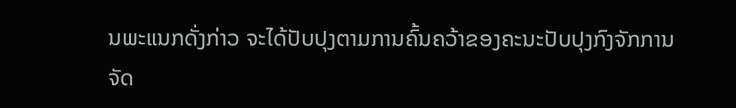ນພະແນກດັ່ງກ່າວ ຈະໄດ້ປັບປຸງຕາມການຄົ້ນຄວ້າຂອງຄະນະປັບປຸງກົງຈັກການຈັດ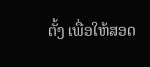ຕັ້ງ ເພື່ອໃຫ້ສອດ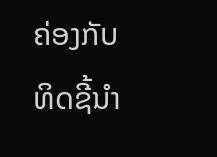ຄ່ອງກັບທິດຊີ້ນຳ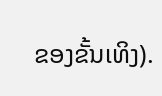ຂອງຂັ້ນເທິງ).